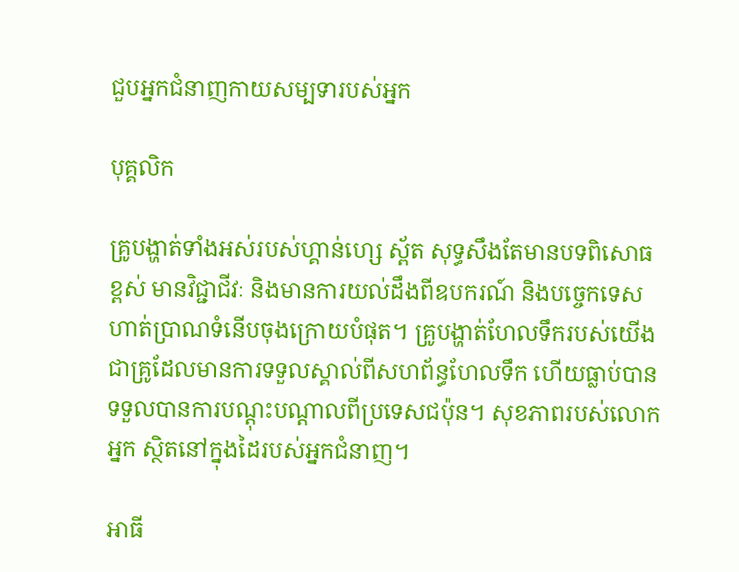ជួបអ្នកជំនាញកាយសម្បទារបស់អ្នក

បុគ្គលិក

គ្រូបង្ហាត់ទាំងអស់របស់ហ្គាន់ហ្សេ ស្ព័ត សុទ្ធសឹងតែមានបទពិសោធខ្ពស់ មានវិជ្ជាជីវៈ និងមានការយល់ដឹងពីឧបករណ៍ និងបច្ចេកទេសហាត់ប្រាណទំនើបចុងក្រោយបំផុត។ គ្រូបង្ហាត់ហែលទឹករបស់យើង ជាគ្រូដែលមានការទទួលស្គាល់ពីសហព័ន្ធហែលទឹក ហើយធ្លាប់បានទទួលបានការបណ្តុះបណ្តាលពីប្រទេសជប៉ុន។ សុខភាពរបស់លោកអ្នក ស្ថិតនៅក្នុងដៃរបស់អ្នកជំនាញ។

អាធី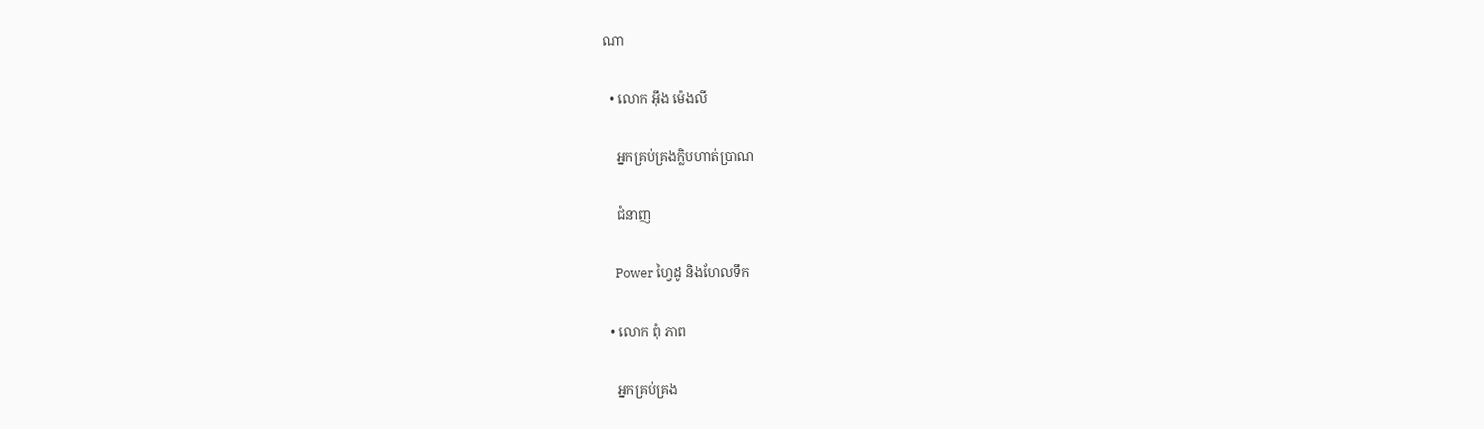ណា

  • លោក អ៊ឹង ម៉េងលី

    អ្នកគ្រប់គ្រងក្លិបហាត់ប្រាណ

    ជំនាញ

    Power ហ្វៃដូ និងហែលទឹក

  • លោក ពុំ ភាព

    អ្នកគ្រប់គ្រង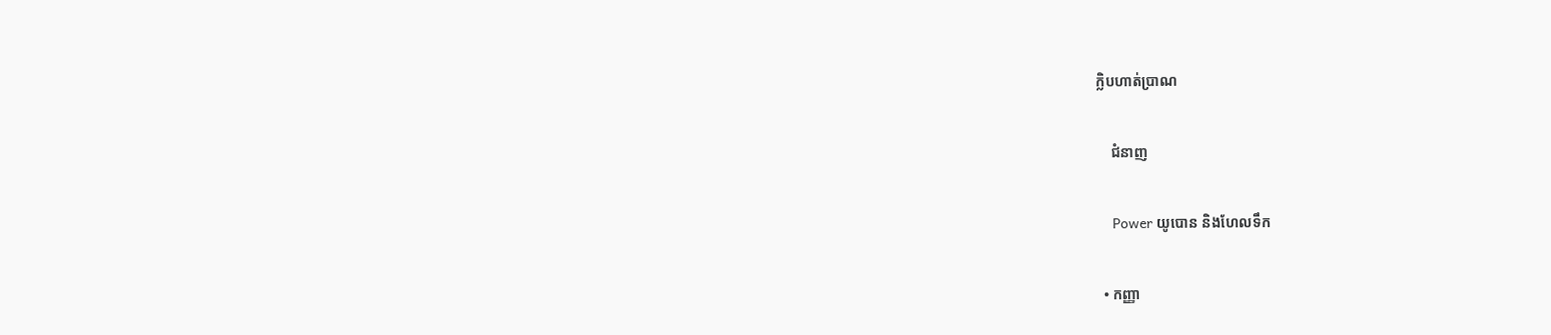ក្លិបហាត់ប្រាណ

    ជំនាញ

    Power យូបោន និងហែលទឹក

  • កញ្ញា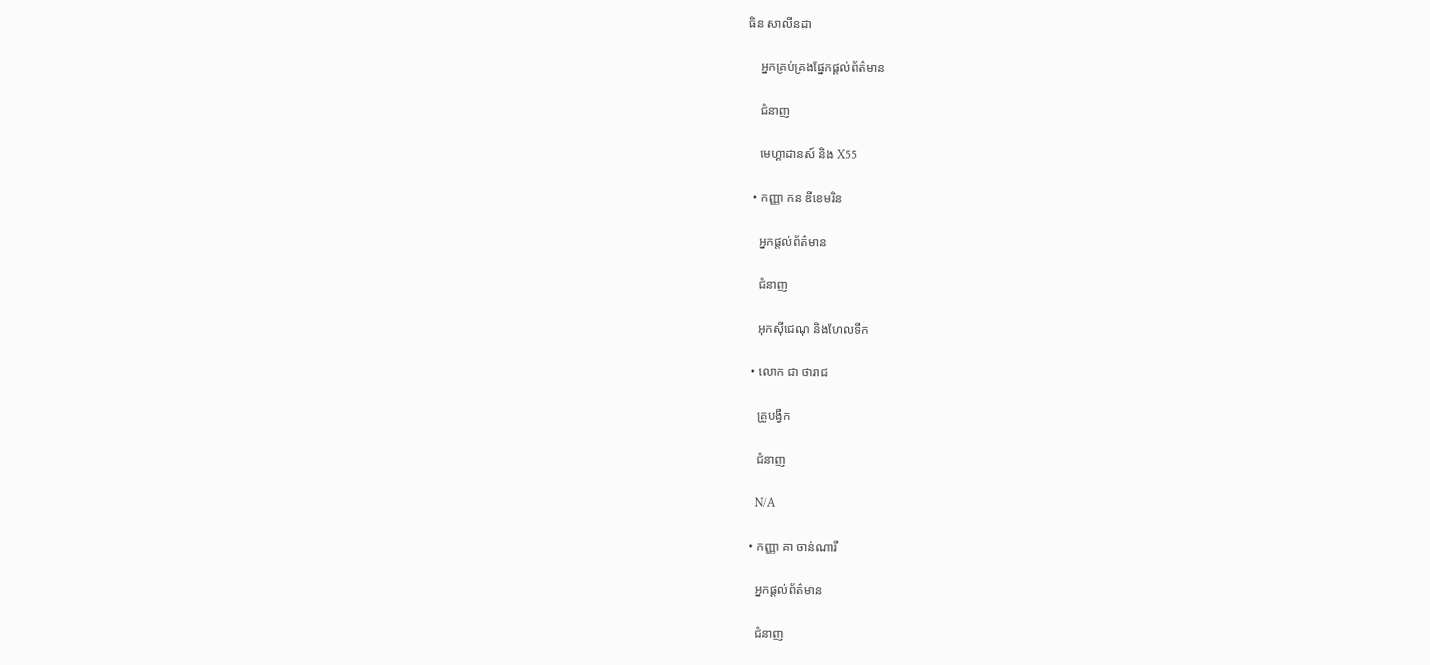ធិន សាលីនដា

    អ្នកគ្រប់គ្រងផ្នែកផ្តល់ព័ត៌មាន

    ជំនាញ

    មេហ្គាដានស៍ និង X55

  • កញ្ញា កន ឌីខេមរិន

    អ្នកផ្តល់ព័ត៌មាន

    ជំនាញ

    អុកស៊ីជេណុ និងហែលទឹក

  • លោក ជា ថារាជ

    គ្រូបង្វឹក

    ជំនាញ

    N/A

  • កញ្ញា គា ចាន់ណារី

    អ្នកផ្តល់ព័ត៌មាន

    ជំនាញ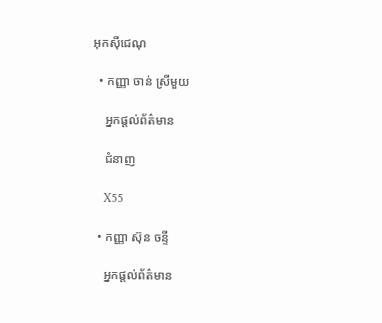អុកស៊ីជេណុ

  • កញ្ញា ចាន់ ស្រីមួយ

    អ្នកផ្តល់ព័ត៌មាន

    ជំនាញ

    X55

  • កញ្ញា ស៊ុន ចន្ទី

    អ្នកផ្តល់ព័ត៌មាន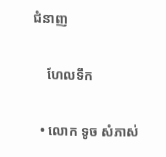ជំនាញ

    ហែលទឹក

  • លោក ទូច សំភាស់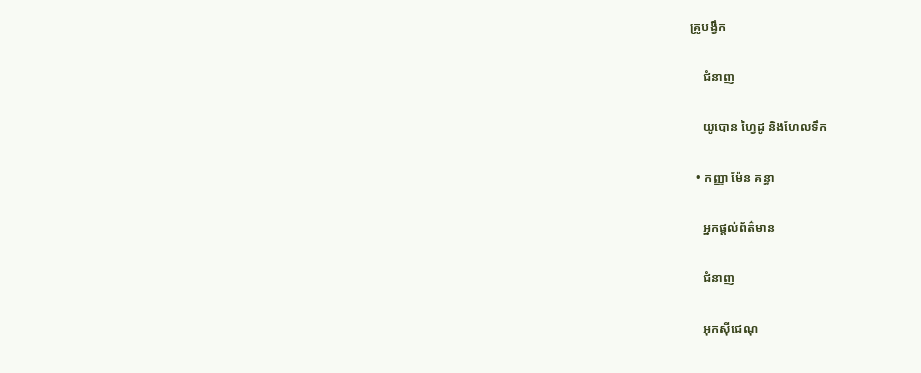គ្រូបង្វឹក

    ជំនាញ

    យូបោន ហ្វៃដូ និងហែលទឹក

  • កញ្ញា ម៉ែន គន្ធា

    អ្នកផ្តល់ព័ត៌មាន

    ជំនាញ

    អុកស៊ីជេណុ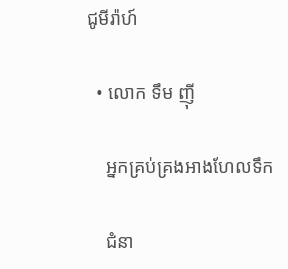ជូមីរ៉ាហ៍

  • លោក ទឹម ញ៉ី

    អ្នកគ្រប់គ្រងអាងហែលទឹក

    ជំនា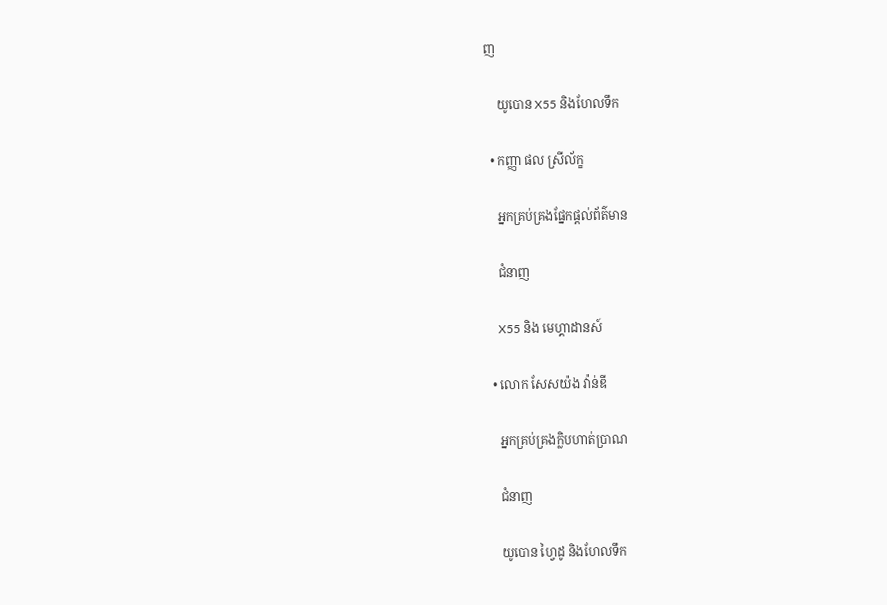ញ

    យូបោន X55 និងហែលទឹក

  • កញ្ញា ផល ស្រីល័ក្ខ

    អ្នកគ្រប់គ្រងផ្នែកផ្តល់ព័ត៌មាន

    ជំនាញ

    X55 និង មេហ្គាដានស៍

  • លោក សែសយ៉ង វ៉ាន់ឌី

    អ្នកគ្រប់គ្រងក្លិបហាត់ប្រាណ

    ជំនាញ

    យូបោន ហ្វៃដូ និងហែលទឹក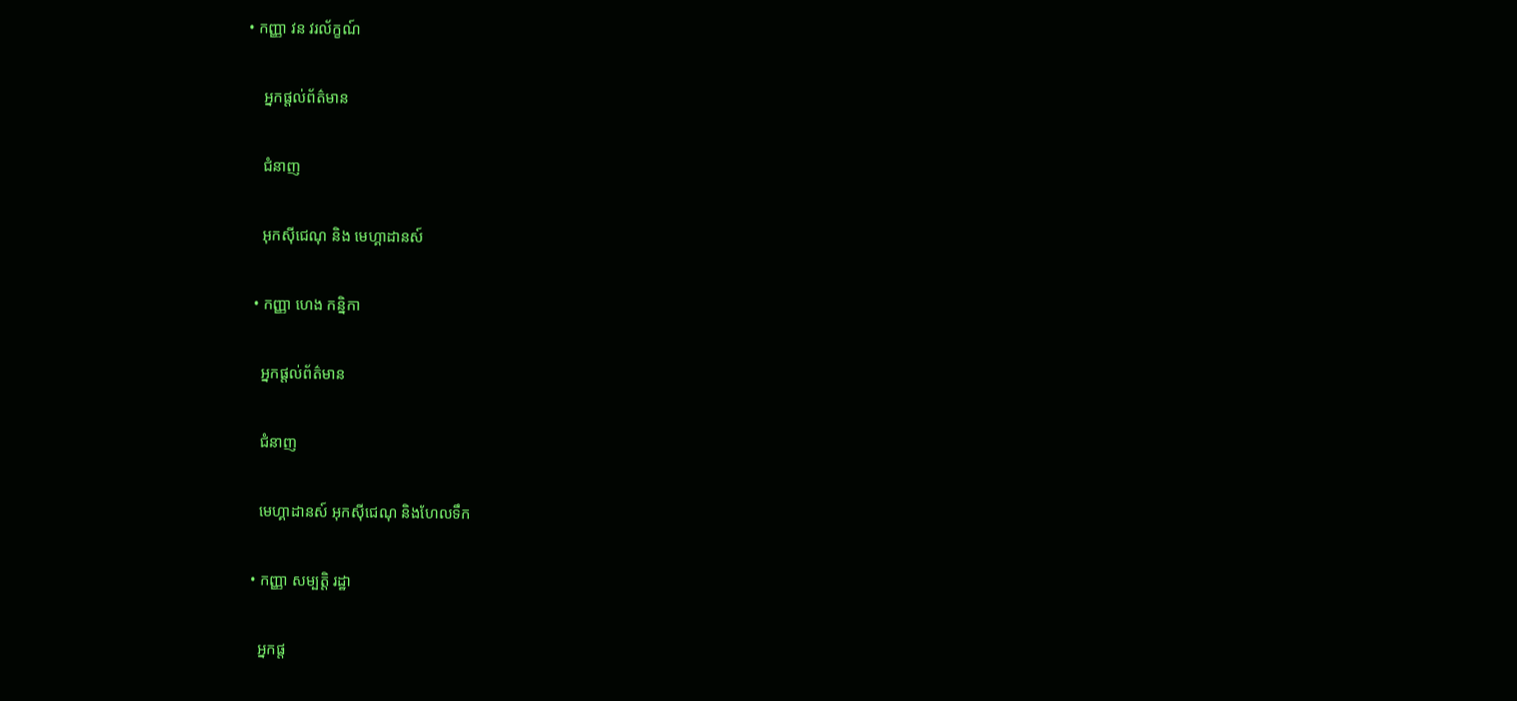• កញ្ញា វន វរល័ក្ខណ៍

    អ្នកផ្តល់ព័ត៌មាន

    ជំនាញ

    អុកស៊ីជេណុ និង មេហ្គាដានស៍

  • កញ្ញា ហេង កន្និកា

    អ្នកផ្តល់ព័ត៌មាន

    ជំនាញ

    មេហ្គាដានស៍ អុកស៊ីជេណុ និងហែលទឹក

  • កញ្ញា សម្បត្តិ រដ្ឋា

    អ្នកផ្ត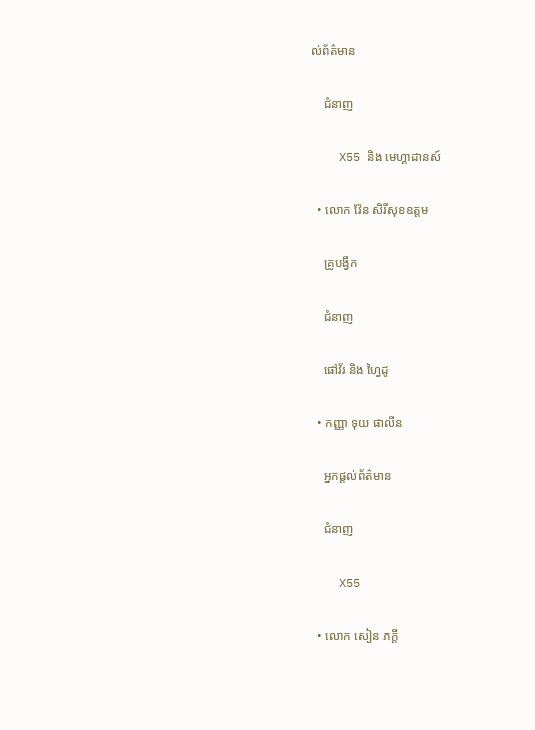ល់ព័ត៌មាន

    ជំនាញ

    X55 និង មេហ្គាដានស៍

  • លោក វ៉ែន សិរីសុខឧត្តម

    គ្រូបង្វឹក

    ជំនាញ

    ផៅវ័រ និង ហ្វៃដូ

  • កញ្ញា ទុយ ផាលីន

    អ្នកផ្តល់ព័ត៌មាន

    ជំនាញ

    X55

  • លោក សៀន ភក្តី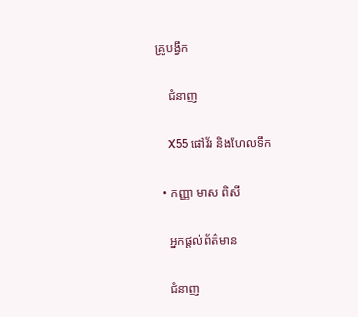គ្រូបង្វឹក

    ជំនាញ

    X55 ផៅវ័រ និងហែលទឹក

  • កញ្ញា មាស ពិសី

    អ្នកផ្តល់ព័ត៌មាន

    ជំនាញ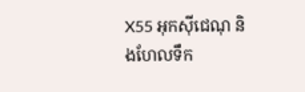X55 អុកស៊ីជេណុ និងហែលទឹក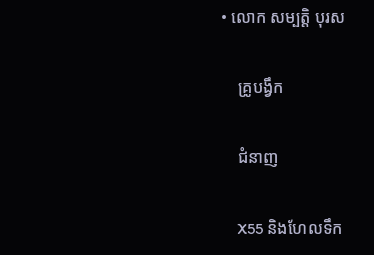• លោក សម្បត្តិ បុរស

    គ្រូបង្វឹក

    ជំនាញ

    X55 និងហែលទឹក